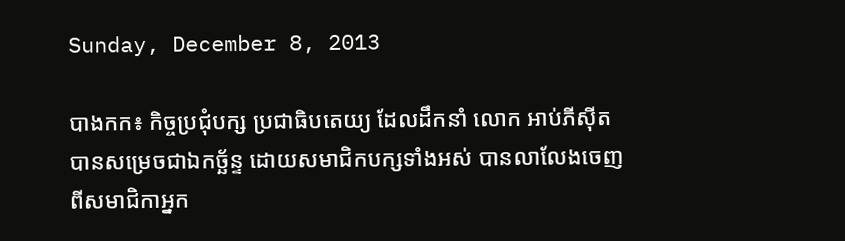Sunday, December 8, 2013

បាងកក៖ កិច្ចប្រជុំបក្ស ប្រជាធិបតេយ្យ ដែលដឹកនាំ លោក អាប់ភីស៊ីត បានសម្រេចជាឯកច្ឆ័ន្ទ ដោយសមាជិកបក្សទាំងអស់ បានលាលែងចេញ ពីសមាជិកាអ្នក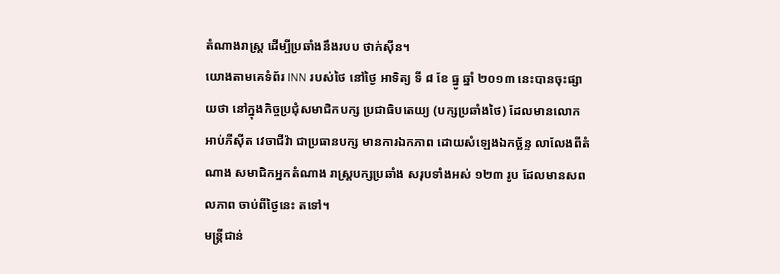តំណាងរាស្រ្ត ដើម្បីប្រឆាំងនឹងរបប ថាក់ស៊ីន។
យោងតាមគេទំព័រ INN របស់ថៃ នៅថ្ងៃ អាទិត្យ ទី ៨ ខែ ធ្នូ ឆ្នាំ ២០១៣ នេះបានចុះផ្សាយថា នៅក្នុងកិច្ចប្រជុំសមាជិកបក្ស ប្រជាធិបតេយ្យ (បក្សប្រឆាំងថៃ) ដែលមានលោក អាប់ភីស៊ីត វេចាជីវ៉ា ជាប្រធានបក្ស មានការឯកភាព ដោយសំឡេងឯកច្ឆ័ន្ទ លាលែងពីតំណាង សមាជិកអ្នកតំណាង រាស្រ្តបក្សប្រឆាំង សរុបទាំងអស់ ១២៣ រូប ដែលមានសពលភាព ចាប់ពីថ្ងៃនេះ តទៅ។
មន្ត្រីជាន់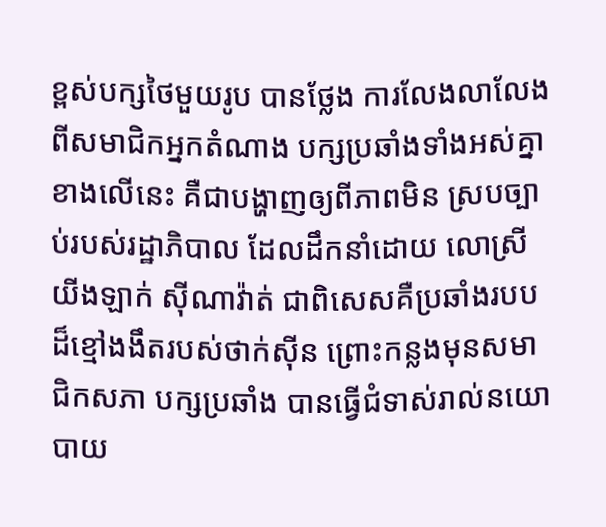ខ្ពស់បក្សថៃមួយរូប បានថ្លែង ការលែងលាលែង ពីសមាជិកអ្នកតំណាង បក្សប្រឆាំងទាំងអស់គ្នា ខាងលើនេះ គឺជាបង្ហាញឲ្យពីភាពមិន ស្របច្បាប់របស់រដ្ឋាភិបាល ដែលដឹកនាំដោយ លោស្រី យីងឡាក់ ស៊ីណាវ៉ាត់ ជាពិសេសគឺប្រឆាំងរបប ដ៏ខ្មៅងងឹតរបស់ថាក់ស៊ីន ព្រោះកន្លងមុនសមាជិកសភា បក្សប្រឆាំង បានធ្វើជំទាស់រាល់នយោបាយ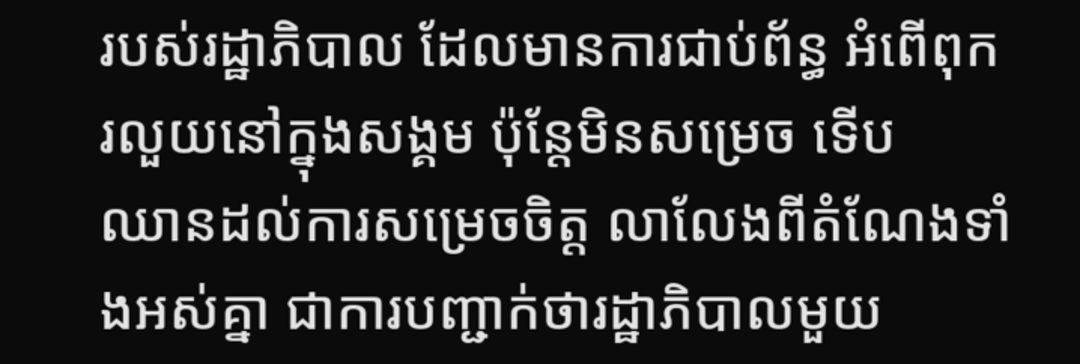របស់រដ្ឋាភិបាល ដែលមានការជាប់ព័ន្ធ អំពើពុករលួយនៅក្នុងសង្គម ប៉ុន្តែមិនសម្រេច ទើប
ឈានដល់ការសម្រេចចិត្ត លាលែងពីតំណែងទាំងអស់គ្នា ជាការបញ្ជាក់ថារដ្ឋាភិបាលមួយ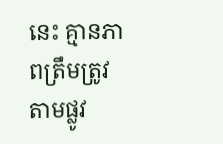នេះ គ្មានភាពត្រឹមត្រូវតាមផ្លូវ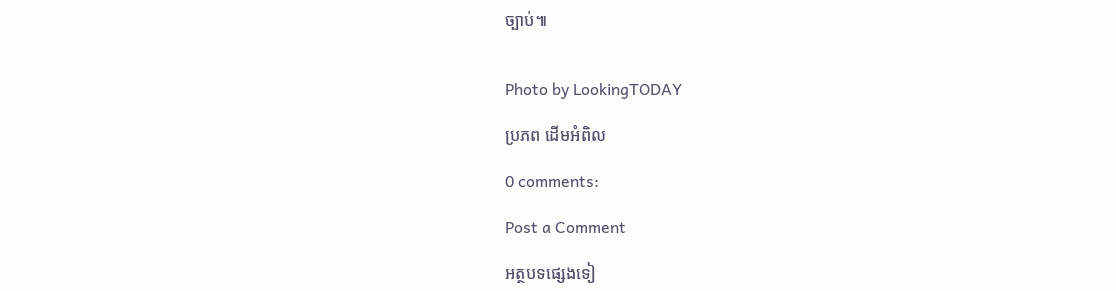ច្បាប់៕


Photo by LookingTODAY

ប្រភព ដើមអំពិល

0 comments:

Post a Comment

អត្ថបទផ្សេងទៀ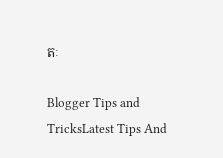តៈ

Blogger Tips and TricksLatest Tips And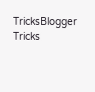TricksBlogger Tricks